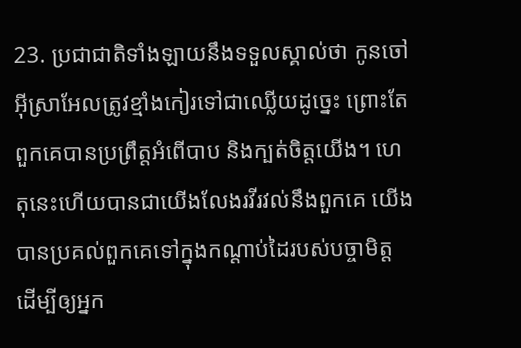23. ប្រជាជាតិទាំងឡាយនឹងទទួលស្គាល់ថា កូនចៅអ៊ីស្រាអែលត្រូវខ្មាំងកៀរទៅជាឈ្លើយដូច្នេះ ព្រោះតែពួកគេបានប្រព្រឹត្តអំពើបាប និងក្បត់ចិត្តយើង។ ហេតុនេះហើយបានជាយើងលែងរវីរវល់នឹងពួកគេ យើងបានប្រគល់ពួកគេទៅក្នុងកណ្ដាប់ដៃរបស់បច្ចាមិត្ត ដើម្បីឲ្យអ្នក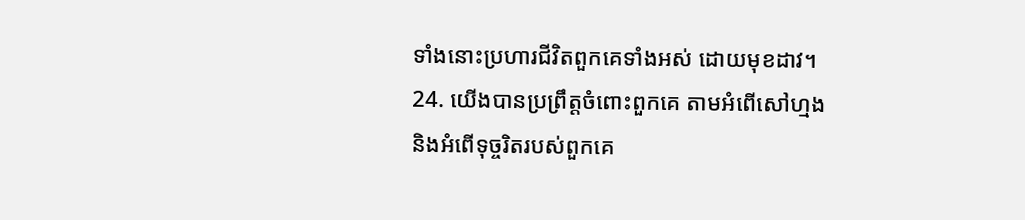ទាំងនោះប្រហារជីវិតពួកគេទាំងអស់ ដោយមុខដាវ។
24. យើងបានប្រព្រឹត្តចំពោះពួកគេ តាមអំពើសៅហ្មង និងអំពើទុច្ចរិតរបស់ពួកគេ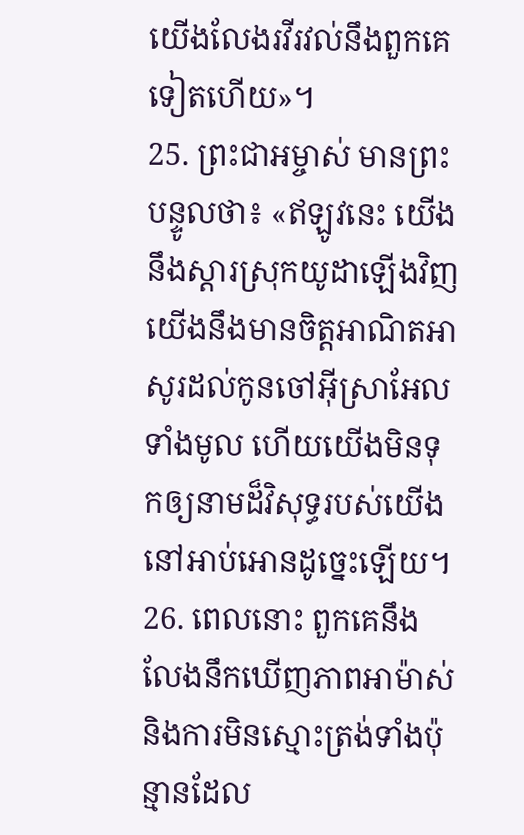យើងលែងរវីរវល់នឹងពួកគេទៀតហើយ»។
25. ព្រះជាអម្ចាស់ មានព្រះបន្ទូលថា៖ «ឥឡូវនេះ យើងនឹងស្ដារស្រុកយូដាឡើងវិញ យើងនឹងមានចិត្តអាណិតអាសូរដល់កូនចៅអ៊ីស្រាអែលទាំងមូល ហើយយើងមិនទុកឲ្យនាមដ៏វិសុទ្ធរបស់យើងនៅអាប់អោនដូច្នេះឡើយ។
26. ពេលនោះ ពួកគេនឹងលែងនឹកឃើញភាពអាម៉ាស់ និងការមិនស្មោះត្រង់ទាំងប៉ុន្មានដែល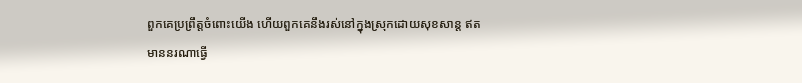ពួកគេប្រព្រឹត្តចំពោះយើង ហើយពួកគេនឹងរស់នៅក្នុងស្រុកដោយសុខសាន្ត ឥតមាននរណាធ្វើ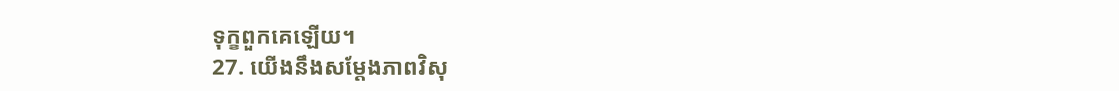ទុក្ខពួកគេឡើយ។
27. យើងនឹងសម្តែងភាពវិសុ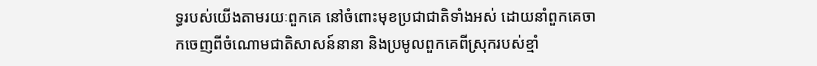ទ្ធរបស់យើងតាមរយៈពួកគេ នៅចំពោះមុខប្រជាជាតិទាំងអស់ ដោយនាំពួកគេចាកចេញពីចំណោមជាតិសាសន៍នានា និងប្រមូលពួកគេពីស្រុករបស់ខ្មាំ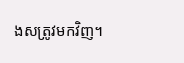ងសត្រូវមកវិញ។